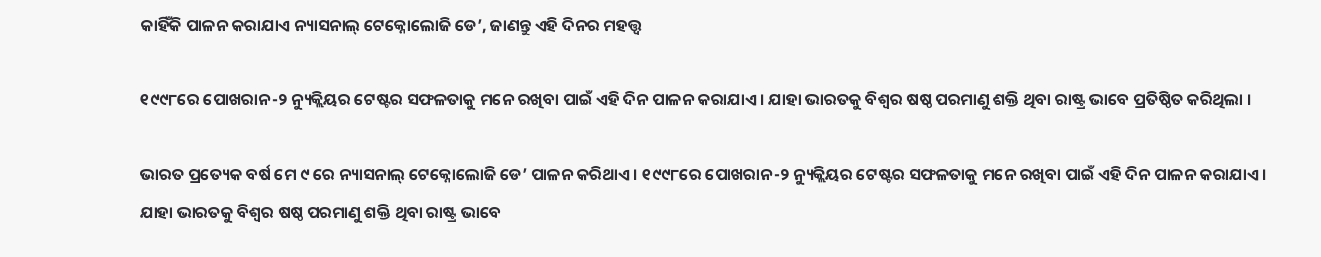କାହିଁକି ପାଳନ କରାଯାଏ ନ୍ୟାସନାଲ୍‌ ଟେକ୍ନୋଲୋଜି ଡେ’, ଜାଣନ୍ତୁ ଏହି ଦିନର ମହତ୍ତ୍ୱ

୧୯୯୮ରେ ପୋଖରାନ-୨ ନ୍ୟୁକ୍ଲିୟର ଟେଷ୍ଟର ସଫଳତାକୁ ମନେ ରଖିବା ପାଇଁ ଏହି ଦିନ ପାଳନ କରାଯାଏ । ଯାହା ଭାରତକୁ ବିଶ୍ୱର ଷଷ୍ଠ ପରମାଣୁ ଶକ୍ତି ଥିବା ରାଷ୍ଟ୍ର ଭାବେ ପ୍ରତିଷ୍ଠିତ କରିଥିଲା ।

ଭାରତ ପ୍ରତ୍ୟେକ ବର୍ଷ ମେ ୯ ରେ ନ୍ୟାସନାଲ୍‌ ଟେକ୍ନୋଲୋଜି ଡେ’ ପାଳନ କରିଥାଏ । ୧୯୯୮ରେ ପୋଖରାନ-୨ ନ୍ୟୁକ୍ଲିୟର ଟେଷ୍ଟର ସଫଳତାକୁ ମନେ ରଖିବା ପାଇଁ ଏହି ଦିନ ପାଳନ କରାଯାଏ । ଯାହା ଭାରତକୁ ବିଶ୍ୱର ଷଷ୍ଠ ପରମାଣୁ ଶକ୍ତି ଥିବା ରାଷ୍ଟ୍ର ଭାବେ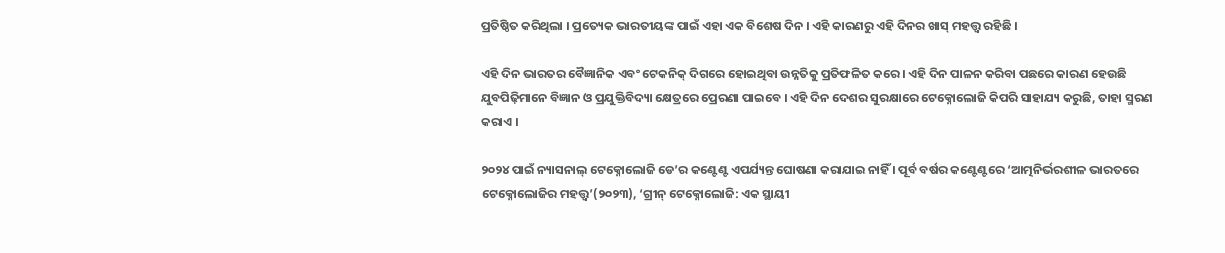ପ୍ରତିଷ୍ଠିତ କରିଥିଲା । ପ୍ରତ୍ୟେକ ଭାରତୀୟଙ୍କ ପାଇଁ ଏହା ଏକ ବିଶେଷ ଦିନ । ଏହି କାରଣରୁ ଏହି ଦିନର ଖାସ୍‌ ମହତ୍ତ୍ୱ ରହିଛି ।

ଏହି ଦିନ ଭାରତର ବୈଜ୍ଞାନିକ ଏବଂ ଟେକନିକ୍‌ ଦିଗରେ ହୋଇଥିବା ଉନ୍ନତିକୁ ପ୍ରତିଫଳିତ କରେ । ଏହି ଦିନ ପାଳନ କରିବା ପଛରେ କାରଣ ହେଉଛି ଯୁବପିଢ଼ିମାନେ ବିଜ୍ଞାନ ଓ ପ୍ରଯୁକ୍ତିବିଦ୍ୟା କ୍ଷେତ୍ରରେ ପ୍ରେରଣା ପାଇବେ । ଏହି ଦିନ ଦେଶର ସୁରକ୍ଷାରେ ଟେକ୍ନୋଲୋଜି କିପରି ସାହାଯ୍ୟ କରୁଛି, ତାହା ସ୍ମରଣ କରାଏ ।

୨୦୨୪ ପାଇଁ ନ୍ୟାସନାଲ୍‌ ଟେକ୍ନୋଲୋଜି ଡେ’ର କଣ୍ଟେଣ୍ଟ ଏପର୍ଯ୍ୟନ୍ତ ଘୋଷଣା କରାଯାଇ ନାହିଁ । ପୂର୍ବ ବର୍ଷର କଣ୍ଟେଣ୍ଟରେ ‘ଆତ୍ମନିର୍ଭରଶୀଳ ଭାରତରେ ଟେକ୍ନୋଲୋଜିର ମହତ୍ତ୍ୱ’(୨୦୨୩), ‘ଗ୍ରୀନ୍‌ ଟେକ୍ନୋଲୋଜି: ଏକ ସ୍ଥାୟୀ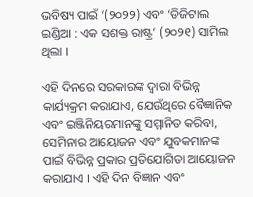ଭବିଷ୍ୟ ପାଇଁ ’(୨୦୨୨) ଏବଂ ‘ଡିଜିଟାଲ ଇଣ୍ଡିଆ : ଏକ ସଶକ୍ତ ରାଷ୍ଟ୍ର’ (୨୦୨୧) ସାମିଲ ଥିଲା ।

ଏହି ଦିନରେ ସରକାରଙ୍କ ଦ୍ୱାରା ବିଭିନ୍ନ କାର୍ଯ୍ୟକ୍ରମ କରାଯାଏ, ଯେଉଁଥିରେ ବୈଜ୍ଞାନିକ ଏବଂ ଇଞ୍ଜିନିୟରମାନଙ୍କୁ ସମ୍ମାନିତ କରିବା, ସେମିନାର ଆୟୋଜନ ଏବଂ ଯୁବକମାନଙ୍କ ପାଇଁ ବିଭିନ୍ନ ପ୍ରକାର ପ୍ରତିଯୋଗିତା ଆୟୋଜନ କରାଯାଏ । ଏହି ଦିନ ବିଜ୍ଞାନ ଏବଂ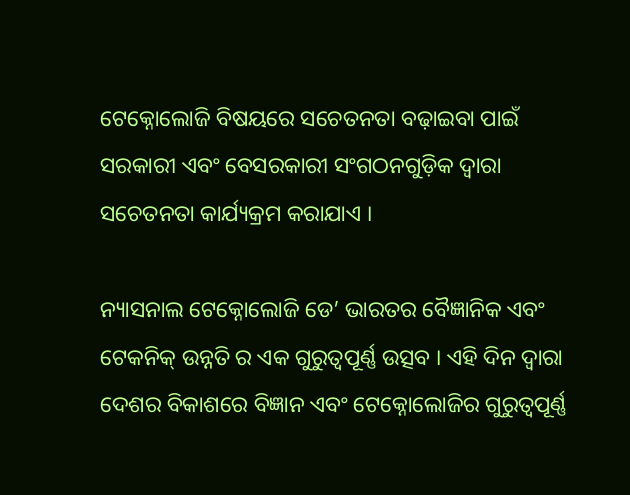ଟେକ୍ନୋଲୋଜି ବିଷୟରେ ସଚେତନତା ବଢ଼ାଇବା ପାଇଁ ସରକାରୀ ଏବଂ ବେସରକାରୀ ସଂଗଠନଗୁଡ଼ିକ ଦ୍ୱାରା ସଚେତନତା କାର୍ଯ୍ୟକ୍ରମ କରାଯାଏ ।

ନ୍ୟାସନାଲ ଟେକ୍ନୋଲୋଜି ଡେ’ ଭାରତର ବୈଜ୍ଞାନିକ ଏବଂ ଟେକନିକ୍‌ ଉନ୍ନତି ର ଏକ ଗୁରୁତ୍ୱପୂର୍ଣ୍ଣ ଉତ୍ସବ । ଏହି ଦିନ ଦ୍ୱାରା ଦେଶର ବିକାଶରେ ବିଜ୍ଞାନ ଏବଂ ଟେକ୍ନୋଲୋଜିର ଗୁରୁତ୍ୱପୂର୍ଣ୍ଣ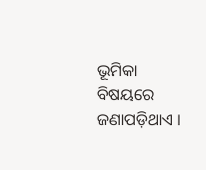ଭୂମିକା ବିଷୟରେ ଜଣାପଡ଼ିଥାଏ ।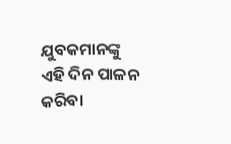ଯୁବକମାନଙ୍କୁ ଏହି ଦିନ ପାଳନ କରିବା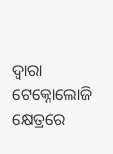ଦ୍ୱାରା ଟେକ୍ନୋଲୋଜି କ୍ଷେତ୍ରରେ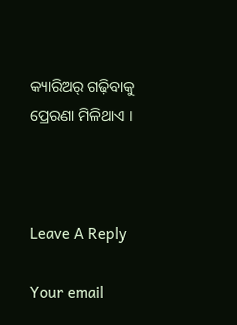କ୍ୟାରିଅର୍‌ ଗଢ଼ିବାକୁ ପ୍ରେରଣା ମିଳିଥାଏ ।



Leave A Reply

Your email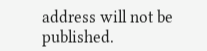address will not be published.